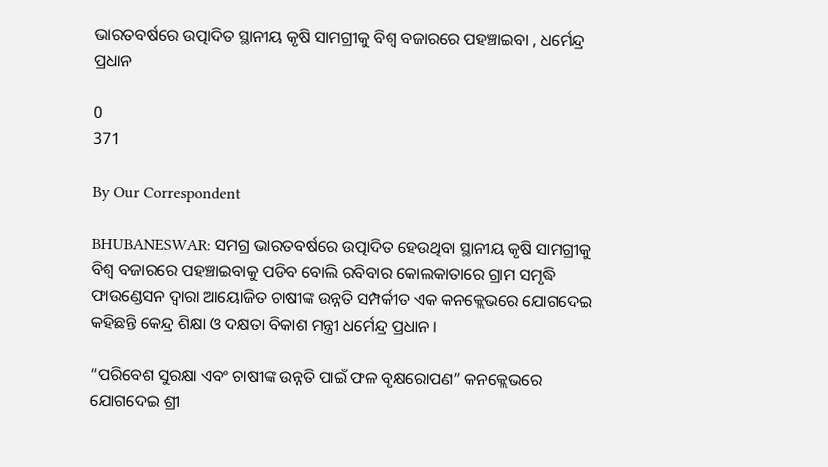ଭାରତବର୍ଷରେ ଉତ୍ପାଦିତ ସ୍ଥାନୀୟ କୃଷି ସାମଗ୍ରୀକୁ ବିଶ୍ୱ ବଜାରରେ ପହଞ୍ଚାଇବା , ଧର୍ମେନ୍ଦ୍ର ପ୍ରଧାନ

0
371

By Our Correspondent

BHUBANESWAR: ସମଗ୍ର ଭାରତବର୍ଷରେ ଉତ୍ପାଦିତ ହେଉଥିବା ସ୍ଥାନୀୟ କୃଷି ସାମଗ୍ରୀକୁ ବିଶ୍ୱ ବଜାରରେ ପହଞ୍ଚାଇବାକୁ ପଡିବ ବୋଲି ରବିବାର କୋଲକାତାରେ ଗ୍ରାମ ସମୃଦ୍ଧି ଫାଉଣ୍ଡେସନ ଦ୍ୱାରା ଆୟୋଜିତ ଚାଷୀଙ୍କ ଉନ୍ନତି ସମ୍ପର୍କୀତ ଏକ କନକ୍ଲେଭରେ ଯୋଗଦେଇ କହିଛନ୍ତି କେନ୍ଦ୍ର ଶିକ୍ଷା ଓ ଦକ୍ଷତା ବିକାଶ ମନ୍ତ୍ରୀ ଧର୍ମେନ୍ଦ୍ର ପ୍ରଧାନ ।

“ପରିବେଶ ସୁରକ୍ଷା ଏବଂ ଚାଷୀଙ୍କ ଉନ୍ନତି ପାଇଁ ଫଳ ବୃକ୍ଷରୋପଣ” କନକ୍ଲେଭରେ ଯୋଗଦେଇ ଶ୍ରୀ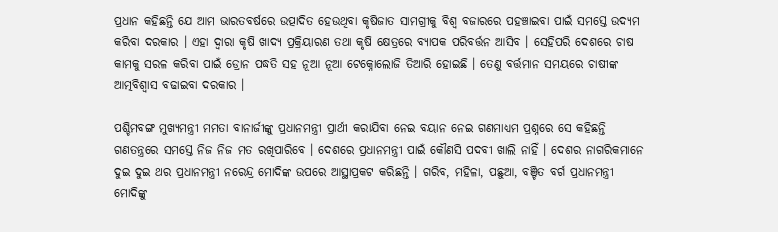ପ୍ରଧାନ କହିଛନ୍ତି ଯେ ଆମ ଭାରତବର୍ଷରେ ଉତ୍ପାଦିତ ହେଉଥିବା କୃଷିଜାତ ସାମଗ୍ରୀକୁ ବିଶ୍ୱ ବଜାରରେ ପହଞ୍ଚାଇବା ପାଇଁ ସମସ୍ତେ ଉଦ୍ୟମ କରିବା ଦରକାର । ଏହା ଦ୍ୱାରା କୃଷି ଖାଦ୍ୟ ପ୍ରକ୍ରିୟାରଣ ତଥା କୃଷି କ୍ଷେତ୍ରରେ ବ୍ୟାପକ ପରିବର୍ତ୍ତନ ଆସିବ । ସେହିପରି ଦେଶରେ ଚାଷ କାମକୁ ସରଳ କରିବା ପାଇଁ ଡ୍ରୋନ ପଦ୍ଧତି ସହ ନୂଆ ନୂଆ ଟେକ୍ନୋଲୋଜି ତିଆରି ହୋଇଛି । ତେଣୁ ବର୍ତ୍ତମାନ ସମୟରେ ଚାଷୀଙ୍କ ଆତ୍ମବିଶ୍ୱାସ ବଢାଇବା ଦରକାର ।

ପଶ୍ଚିମବଙ୍ଗ ମୁଖ୍ୟମନ୍ତ୍ରୀ ମମତା ବାନାର୍ଜୀଙ୍କୁ ପ୍ରଧାନମନ୍ତ୍ରୀ ପ୍ରାର୍ଥୀ କରାଯିବା ନେଇ ବୟାନ ନେଇ ଗଣମାଧ୍ୟମ ପ୍ରଶ୍ନରେ ସେ କହିଛନ୍ତି ଗଣତନ୍ତ୍ରରେ ସମସ୍ତେ ନିଜ ନିଜ ମତ ରଖିପାରିବେ । ଦେଶରେ ପ୍ରଧାନମନ୍ତ୍ରୀ ପାଇଁ କୌଣସି ପଦବୀ ଖାଲି ନାହିଁ । ଦେଶର ନାଗରିକମାନେ ଦୁଇ ଦୁଇ ଥର ପ୍ରଧାନମନ୍ତ୍ରୀ ନରେନ୍ଦ୍ର ମୋଦିଙ୍କ ଉପରେ ଆସ୍ଥାପ୍ରକଟ କରିଛନ୍ତି । ଗରିବ, ମହିଳା, ପଛୁଆ, ବଞ୍ଚିତ ବର୍ଗ ପ୍ରଧାନମନ୍ତ୍ରୀ ମୋଦିଙ୍କୁ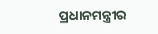ପ୍ରଧାନମନ୍ତ୍ରୀର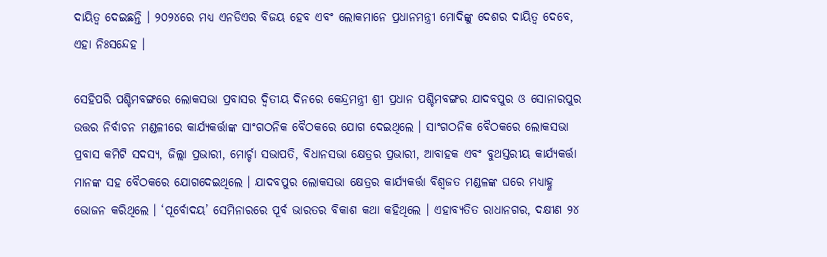ଦାୟିତ୍ୱ ଦେଇଛନ୍ତି । ୨୦୨୪ରେ ମଧ୍ୟ ଏନଡିଏର ବିଜୟ ହେବ ଏବଂ ଲୋକମାନେ ପ୍ରଧାନମନ୍ତ୍ରୀ ମୋଦିଙ୍କୁ ଦେଶର ଦାୟିତ୍ୱ ଦେବେ, ଏହା ନିଃସନ୍ଦେହ ।

ସେହିପରି ପଶ୍ଚିମବଙ୍ଗରେ ଲୋକସଭା ପ୍ରବାସର ଦ୍ୱିତୀୟ ଦିନରେ କେନ୍ଦ୍ରମନ୍ତ୍ରୀ ଶ୍ରୀ ପ୍ରଧାନ ପଶ୍ଚିମବଙ୍ଗର ଯାଦବପୁର ଓ ସୋନାରପୁର ଉତ୍ତର ନିର୍ବାଚନ ମଣ୍ଡଳୀରେ କାର୍ଯ୍ୟକର୍ତ୍ତାଙ୍କ ସାଂଗଠନିକ ବୈଠକରେ ଯୋଗ ଦେଇଥିଲେ । ସାଂଗଠନିକ ବୈଠକରେ ଲୋକସଭା ପ୍ରବାସ କମିଟି ସଦସ୍ୟ, ଜିଲ୍ଲା ପ୍ରଭାରୀ, ମୋର୍ଚ୍ଚା ସଭାପତି, ବିଧାନସଭା କ୍ଷେତ୍ରର ପ୍ରଭାରୀ, ଆବାହକ ଏବଂ ବୁଥସ୍ତରୀୟ କାର୍ଯ୍ୟକର୍ତ୍ତା ମାନଙ୍କ ସହ ବୈଠକରେ ଯୋଗଦେଇଥିଲେ । ଯାଦବପୁର ଲୋକସଭା କ୍ଷେତ୍ରର କାର୍ଯ୍ୟକର୍ତ୍ତା ବିଶ୍ୱଜତ ମଣ୍ଡଳଙ୍କ ଘରେ ମଧ୍ୟାହ୍ଣ ଭୋଜନ କରିଥିଲେ । ‘ପୂର୍ବୋଦୟ’ ସେମିନାରରେ ପୂର୍ବ ଭାରତର ବିକାଶ କଥା କହିଥିଲେ । ଏହାବ୍ୟତିତ ରାଧାନଗର, ଦକ୍ଷୀଣ ୨୪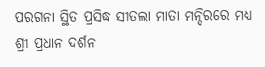ପରଗନା ସ୍ଥିତ ପ୍ରସିଦ୍ଧ ସୀତଲା ମାତା ମନ୍ଦିରରେ ମଧ୍ୟ ଶ୍ରୀ ପ୍ରଧାନ ଦର୍ଶନ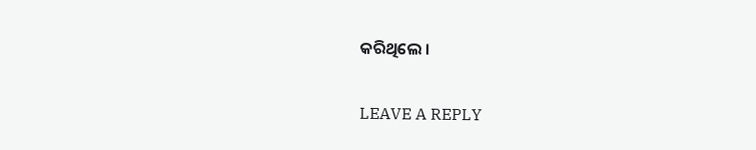କରିଥିଲେ ।

LEAVE A REPLY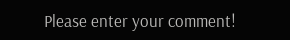Please enter your comment!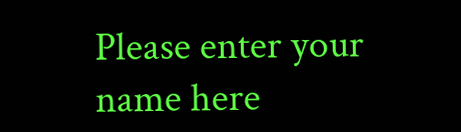Please enter your name here